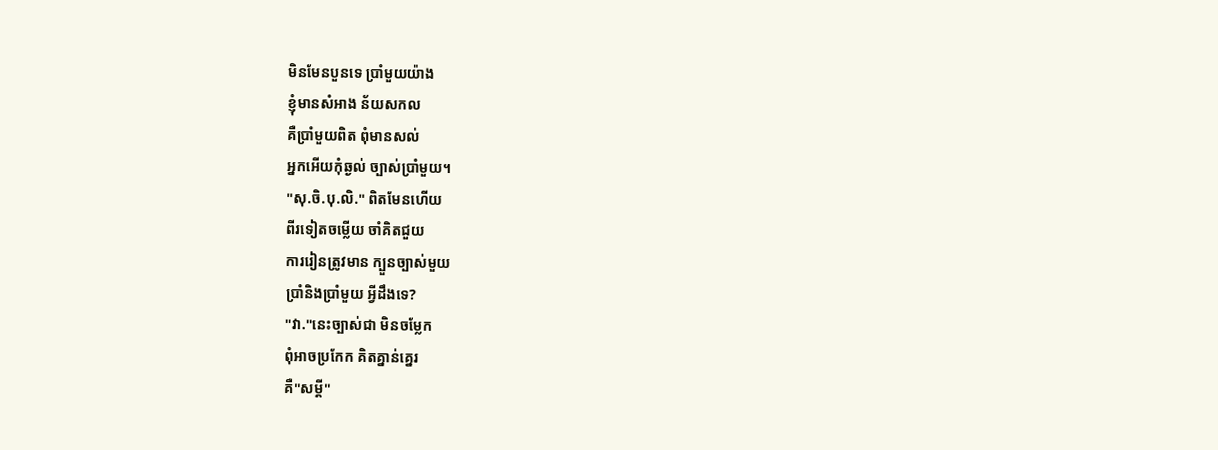មិនមែនបួនទេ ប្រាំមួយយ៉ាង
ខ្ញុំមានសំអាង ន័យសកល
គឺប្រាំមួយពិត ពុំមានសល់
អ្នកអើយកុំឆ្ងល់ ច្បាស់ប្រាំមួយ។
"សុ.ចិ.បុ.លិ." ពិតមែនហើយ
ពីរទៀតចម្លើយ ចាំគិតជួយ
ការរៀនត្រូវមាន ក្បួនច្បាស់មួយ
ប្រាំនិងប្រាំមួយ អ្វីដឹងទេ?
"វា."នេះច្បាស់ជា មិនចម្លែក
ពុំអាចប្រកែក គិតគ្នាន់គ្នេរ
គឺ"សម្ដី"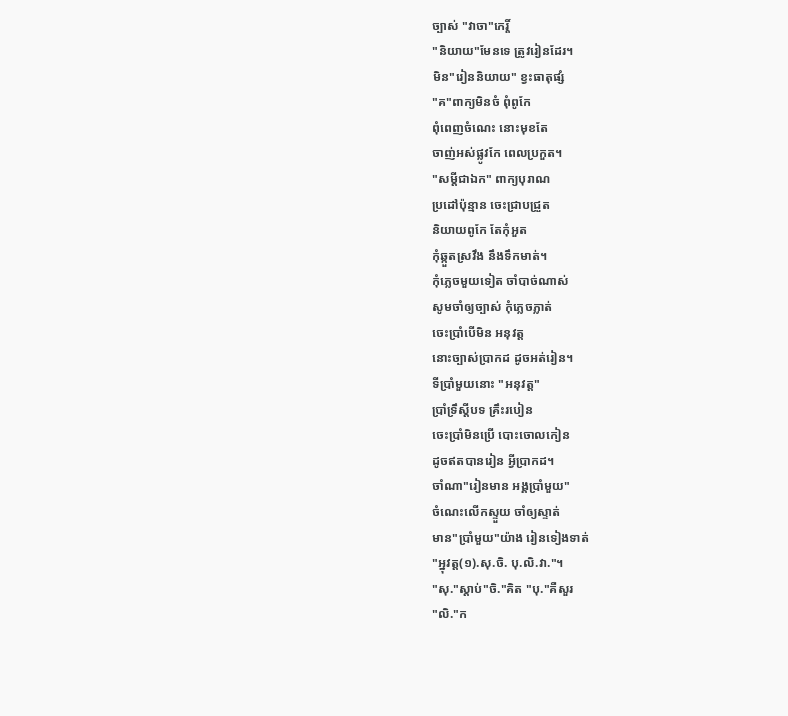ច្បាស់ "វាចា"កេរ្តិ៍
"និយាយ"មែនទេ ត្រូវរៀនដែរ។
មិន"រៀននិយាយ" ខ្វះធាតុផ្សំ
"គ"ពាក្យមិនចំ ពុំពូកែ
ពុំពេញចំណេះ នោះមុខតែ
ចាញ់អស់ផ្លូវកែ ពេលប្រកួត។
"សម្ដីជាឯក" ពាក្យបុរាណ
ប្រដៅប៉ុន្មាន ចេះជ្រាបជ្រួត
និយាយពូកែ តែកុំអួត
កុំឆ្កួតស្រវឹង នឹងទឹកមាត់។
កុំភ្លេចមួយទៀត ចាំបាច់ណាស់
សូមចាំឲ្យច្បាស់ កុំភ្លេចភ្លាត់
ចេះប្រាំបើមិន អនុវត្ត
នោះច្បាស់ប្រាកដ ដូចអត់រៀន។
ទីប្រាំមួយនោះ "អនុវត្ត"
ប្រាំទ្រឹស្ដីបទ គ្រឹះរបៀន
ចេះប្រាំមិនប្រើ បោះចោលកៀន
ដូចឥតបានរៀន អ្វីប្រាកដ។
ចាំណា"រៀនមាន អង្គប្រាំមួយ"
ចំណេះលើកស្ទួយ ចាំឲ្យស្ទាត់
មាន"ប្រាំមួយ"យ៉ាង រៀនទៀងទាត់
"អ្នុវត្ត(១).សុ.ចិ. បុ.លិ.វា."។
"សុ."ស្ដាប់"ចិ."គិត "បុ."គឺសួរ
"លិ."ក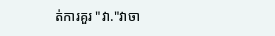ត់ការគួរ "វា."វាចា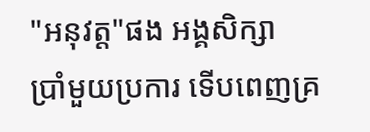"អនុវត្ត"ផង អង្គសិក្សា
ប្រាំមួយប្រការ ទើបពេញគ្រ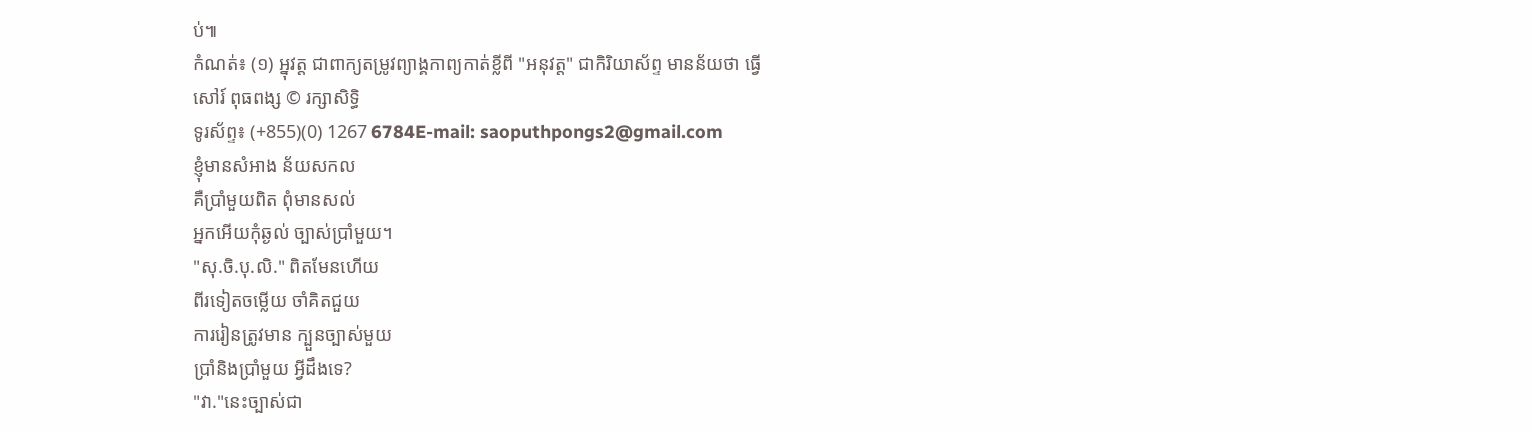ប់៕
កំណត់៖ (១) អ្នុវត្ត ជាពាក្យតម្រូវព្យាង្គកាព្យកាត់ខ្លីពី "អនុវត្ត" ជាកិរិយាស័ព្ទ មានន័យថា ធ្វើ
សៅរ៍ ពុធពង្ស © រក្សាសិទ្ធិ
ទូរស័ព្ទ៖ (+855)(0) 1267 6784E-mail: saoputhpongs2@gmail.com
ខ្ញុំមានសំអាង ន័យសកល
គឺប្រាំមួយពិត ពុំមានសល់
អ្នកអើយកុំឆ្ងល់ ច្បាស់ប្រាំមួយ។
"សុ.ចិ.បុ.លិ." ពិតមែនហើយ
ពីរទៀតចម្លើយ ចាំគិតជួយ
ការរៀនត្រូវមាន ក្បួនច្បាស់មួយ
ប្រាំនិងប្រាំមួយ អ្វីដឹងទេ?
"វា."នេះច្បាស់ជា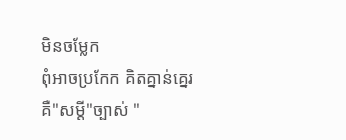មិនចម្លែក
ពុំអាចប្រកែក គិតគ្នាន់គ្នេរ
គឺ"សម្ដី"ច្បាស់ "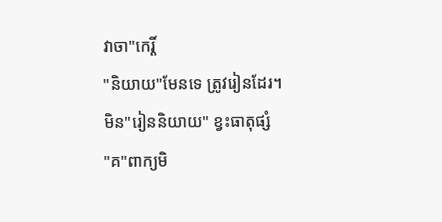វាចា"កេរ្តិ៍
"និយាយ"មែនទេ ត្រូវរៀនដែរ។
មិន"រៀននិយាយ" ខ្វះធាតុផ្សំ
"គ"ពាក្យមិ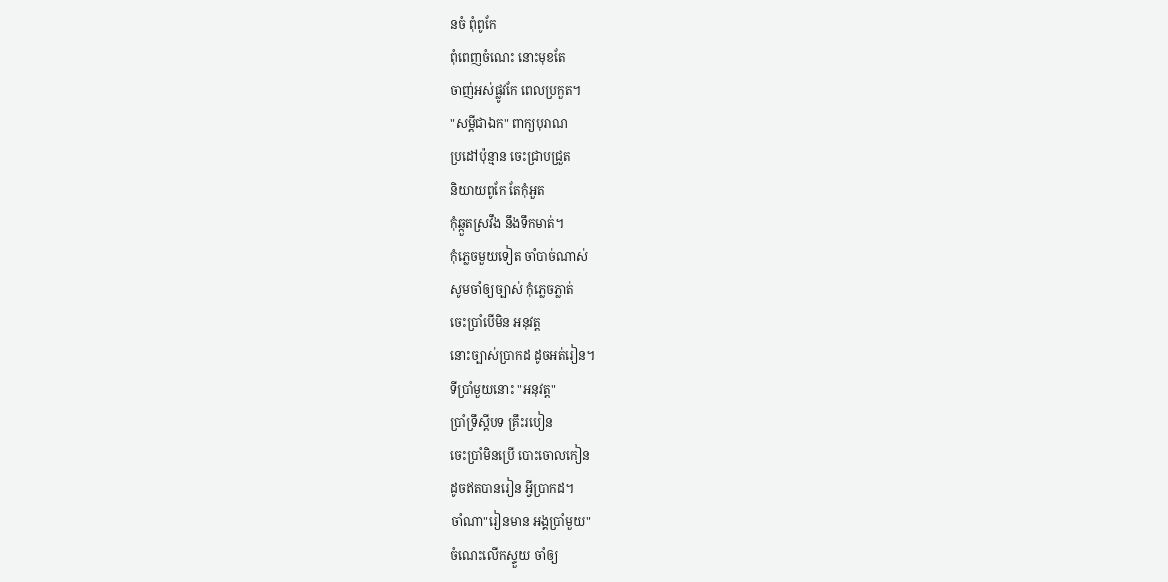នចំ ពុំពូកែ
ពុំពេញចំណេះ នោះមុខតែ
ចាញ់អស់ផ្លូវកែ ពេលប្រកួត។
"សម្ដីជាឯក" ពាក្យបុរាណ
ប្រដៅប៉ុន្មាន ចេះជ្រាបជ្រួត
និយាយពូកែ តែកុំអួត
កុំឆ្កួតស្រវឹង នឹងទឹកមាត់។
កុំភ្លេចមួយទៀត ចាំបាច់ណាស់
សូមចាំឲ្យច្បាស់ កុំភ្លេចភ្លាត់
ចេះប្រាំបើមិន អនុវត្ត
នោះច្បាស់ប្រាកដ ដូចអត់រៀន។
ទីប្រាំមួយនោះ "អនុវត្ត"
ប្រាំទ្រឹស្ដីបទ គ្រឹះរបៀន
ចេះប្រាំមិនប្រើ បោះចោលកៀន
ដូចឥតបានរៀន អ្វីប្រាកដ។
ចាំណា"រៀនមាន អង្គប្រាំមួយ"
ចំណេះលើកស្ទួយ ចាំឲ្យ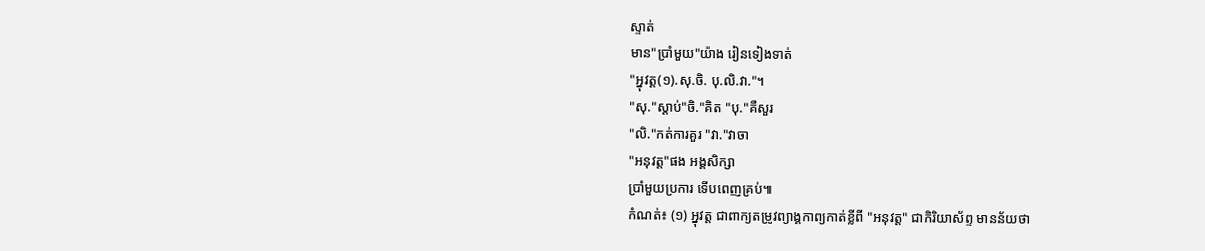ស្ទាត់
មាន"ប្រាំមួយ"យ៉ាង រៀនទៀងទាត់
"អ្នុវត្ត(១).សុ.ចិ. បុ.លិ.វា."។
"សុ."ស្ដាប់"ចិ."គិត "បុ."គឺសួរ
"លិ."កត់ការគួរ "វា."វាចា
"អនុវត្ត"ផង អង្គសិក្សា
ប្រាំមួយប្រការ ទើបពេញគ្រប់៕
កំណត់៖ (១) អ្នុវត្ត ជាពាក្យតម្រូវព្យាង្គកាព្យកាត់ខ្លីពី "អនុវត្ត" ជាកិរិយាស័ព្ទ មានន័យថា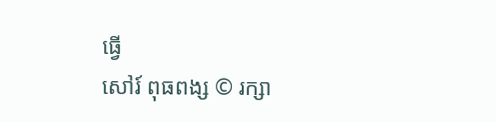ធ្វើ
សៅរ៍ ពុធពង្ស © រក្សា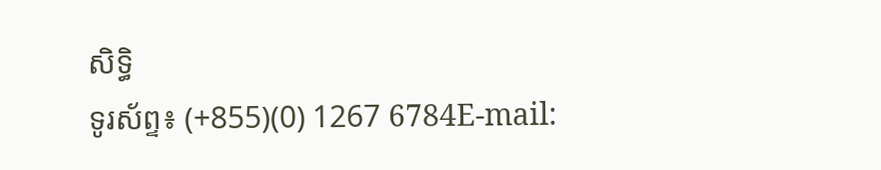សិទ្ធិ
ទូរស័ព្ទ៖ (+855)(0) 1267 6784E-mail: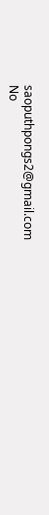saoputhpongs2@gmail.com
No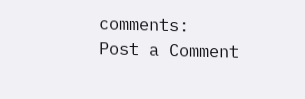comments:
Post a Comment